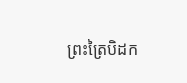ព្រះត្រៃបិដក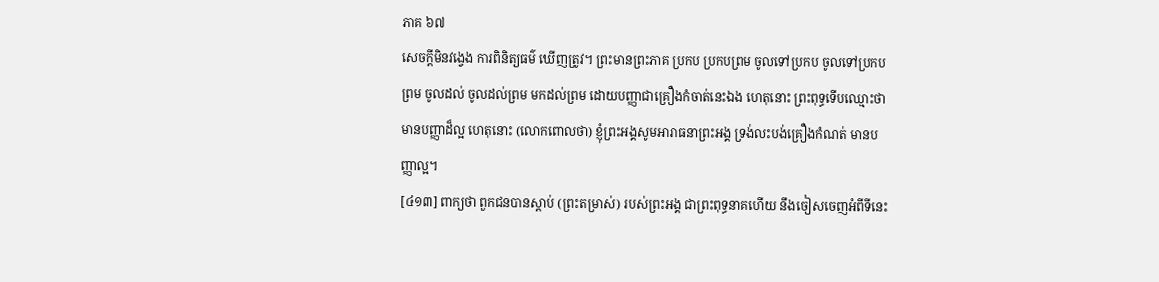ភាគ ៦៧
សេចក្តីមិនវង្វេង ការពិនិត្យធម៌ ឃើញត្រូវ។ ព្រះមានព្រះភាគ ប្រកប ប្រកបព្រម ចូលទៅប្រកប ចូលទៅប្រកបព្រម ចូលដល់ ចូលដល់ព្រម មកដល់ព្រម ដោយបញ្ញាជាគ្រឿងកំចាត់នេះឯង ហេតុនោះ ព្រះពុទ្ធទើបឈ្មោះថា មានបញ្ញាដ៏ល្អ ហេតុនោះ (លោកពោលថា) ខ្ញុំព្រះអង្គសូមអារាធនាព្រះអង្គ ទ្រង់លះបង់គ្រឿងកំណត់ មានបញ្ញាល្អ។
[៤១៣] ពាក្យថា ពួកជនបានស្តាប់ (ព្រះតម្រាស់) របស់ព្រះអង្គ ជាព្រះពុទ្ធនាគហើយ នឹងចៀសចេញអំពីទីនេះ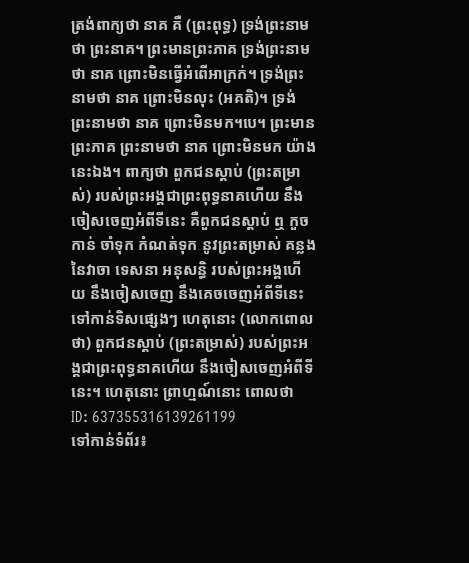ត្រង់ពាក្យថា នាគ គឺ (ព្រះពុទ្ធ) ទ្រង់ព្រះនាមថា ព្រះនាគ។ ព្រះមានព្រះភាគ ទ្រង់ព្រះនាមថា នាគ ព្រោះមិនធ្វើអំពើអាក្រក់។ ទ្រង់ព្រះនាមថា នាគ ព្រោះមិនលុះ (អគតិ)។ ទ្រង់ព្រះនាមថា នាគ ព្រោះមិនមក។បេ។ ព្រះមានព្រះភាគ ព្រះនាមថា នាគ ព្រោះមិនមក យ៉ាងនេះឯង។ ពាក្យថា ពួកជនស្តាប់ (ព្រះតម្រាស់) របស់ព្រះអង្គជាព្រះពុទ្ធនាគហើយ នឹងចៀសចេញអំពីទីនេះ គឺពួកជនស្តាប់ ឮ កួចកាន់ ចាំទុក កំណត់ទុក នូវព្រះតម្រាស់ គន្លងនៃវាចា ទេសនា អនុសន្ធិ របស់ព្រះអង្គហើយ នឹងចៀសចេញ នឹងគេចចេញអំពីទីនេះ ទៅកាន់ទិសផ្សេងៗ ហេតុនោះ (លោកពោលថា) ពួកជនស្តាប់ (ព្រះតម្រាស់) របស់ព្រះអង្គជាព្រះពុទ្ធនាគហើយ នឹងចៀសចេញអំពីទីនេះ។ ហេតុនោះ ព្រាហ្មណ៍នោះ ពោលថា
ID: 637355316139261199
ទៅកាន់ទំព័រ៖